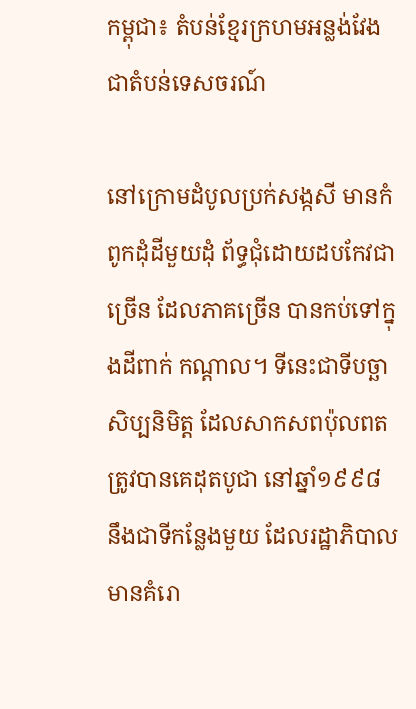កម្ពុជា៖ តំបន់ខ្មែរក្រហមអន្លង់វែង ជាតំបន់ទេសចរណ៍

នៅក្រោមដំបូលប្រក់សង្កសី មានកំពូកដុំដីមួយដុំ ព័ទ្ធជុំដោយដបកែវជាច្រើន ដែលភាគច្រើន បានកប់ទៅក្នុងដីពាក់ កណ្ដាល។ ទីនេះជាទីបច្ឆាសិប្បនិមិត្ត ដែលសាកសពប៉ុលពត ត្រូវបានគេដុតបូជា នៅឆ្នាំ១៩៩៨ នឹងជាទីកន្លែងមួយ ដែលរដ្ឋាភិបាលមានគំរោ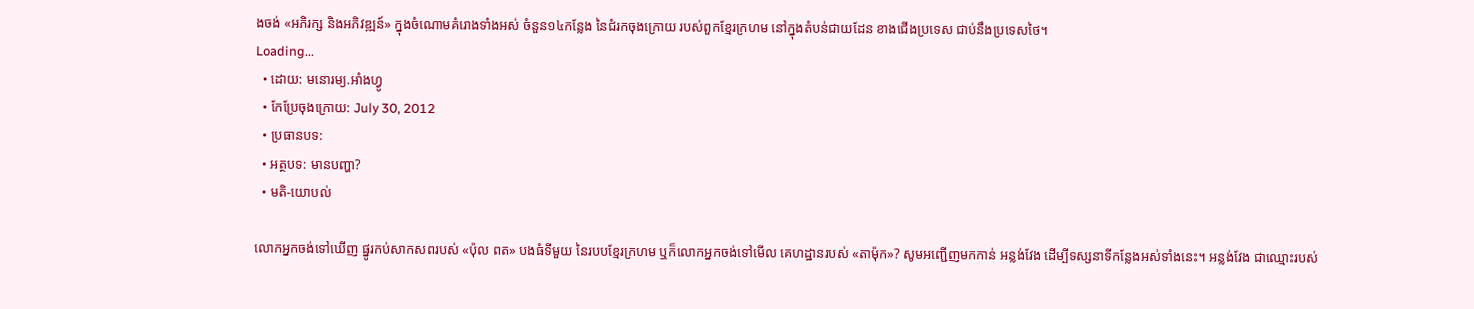ងចង់ «អភិរក្ស និងអភិវឌ្ឍន៍» ក្នុងចំណោមគំរោងទាំងអស់ ចំនួន១៤កន្លែង នៃជំរកចុងក្រោយ របស់ពួកខ្មែរក្រហម នៅក្នុងតំបន់ជាយដែន ខាងជើងប្រទេស ជាប់នឹងប្រទេសថៃ។
Loading...
  • ដោយ: មនោរម្យ.អាំងហ្វូ
  • កែប្រែចុងក្រោយ: July 30, 2012
  • ប្រធានបទ:
  • អត្ថបទ: មានបញ្ហា?
  • មតិ-យោបល់

លោកអ្នកចង់ទៅឃើញ ផ្នូរកប់សាកសពរបស់ «ប៉ុល ពត» បងធំទីមួយ នៃរបបខ្មែរក្រហម ឬក៏លោកអ្នកចង់ទៅមើល គេហដ្ឋានរបស់ «តាម៉ុក»? សូមអញ្ជើញមកកាន់ អន្លង់វែង ដើម្បីទស្សនាទីកន្លែងអស់ទាំងនេះ។ អន្លង់វែង ជាឈ្មោះរបស់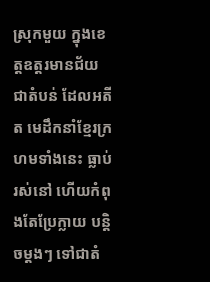ស្រុកមួយ ក្នុងខេត្តឧត្តរមានជ័យ ជាតំបន់ ដែលអតីត មេដឹកនាំខ្មែរក្រហមទាំងនេះ ធ្លាប់រស់នៅ ហើយកំពុងតែប្រែក្លាយ បន្តិចម្ដងៗ ទៅជាតំ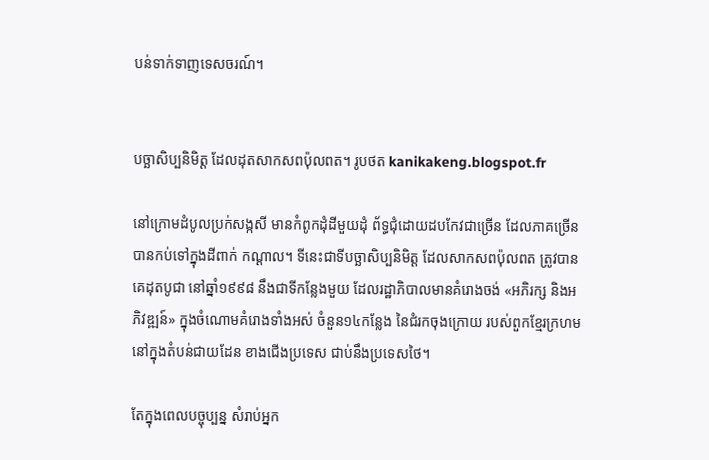បន់ទាក់ទាញទេសចរណ៍។


បច្ឆាសិប្បនិមិត្ត ដែលដុតសាកសពប៉ុលពត។ រូបថត kanikakeng.blogspot.fr

នៅក្រោមដំបូលប្រក់សង្កសី មានកំពូកដុំដីមួយដុំ ព័ទ្ធជុំដោយដបកែវជាច្រើន ដែលភាគច្រើន បានកប់ទៅក្នុងដីពាក់ កណ្ដាល។ ទីនេះជាទីបច្ឆាសិប្បនិមិត្ត ដែលសាកសពប៉ុលពត ត្រូវបានគេដុតបូជា នៅឆ្នាំ១៩៩៨ នឹងជាទីកន្លែងមួយ ដែលរដ្ឋាភិបាលមានគំរោងចង់ «អភិរក្ស និងអភិវឌ្ឍន៍» ក្នុងចំណោមគំរោងទាំងអស់ ចំនួន១៤កន្លែង នៃជំរកចុងក្រោយ របស់ពួកខ្មែរក្រហម នៅក្នុងតំបន់ជាយដែន ខាងជើងប្រទេស ជាប់នឹងប្រទេសថៃ។

តែក្នុងពេលបច្ចុប្បន្ន សំរាប់អ្នក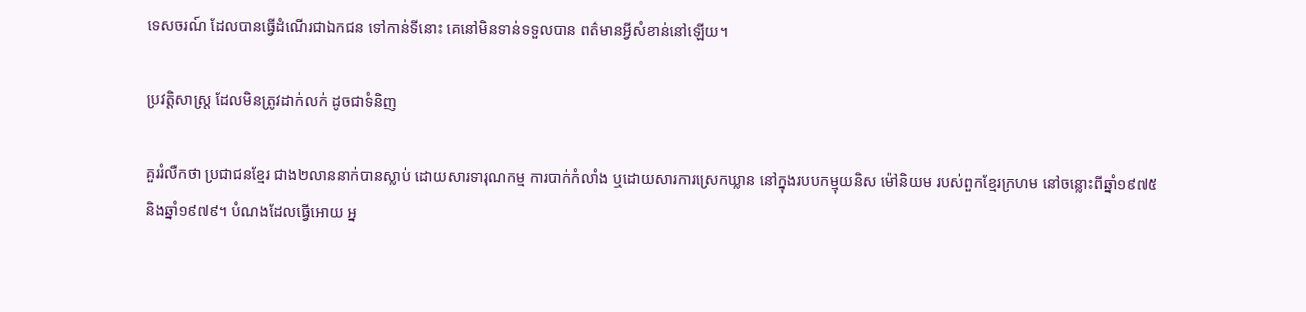ទេសចរណ៍ ដែលបានធ្វើដំណើរជាឯកជន ទៅកាន់ទីនោះ គេនៅមិនទាន់ទទួលបាន ពត៌មានអ្វីសំខាន់នៅឡើយ។

ប្រវត្តិសាស្រ្ដ ដែលមិនត្រូវដាក់លក់ ដូចជាទំនិញ

គួររំលឺកថា ប្រជាជនខ្មែរ ជាង២លាននាក់បានស្លាប់ ដោយសារទារុណកម្ម ការបាក់កំលាំង ឬដោយសារការស្រេកឃ្លាន នៅក្នុងរបបកម្មុយនិស ម៉ៅនិយម របស់ពួកខ្មែរក្រហម នៅចន្លោះពីឆ្នាំ១៩៧៥ និងឆ្នាំ១៩៧៩។ បំណងដែលធ្វើអោយ អ្ន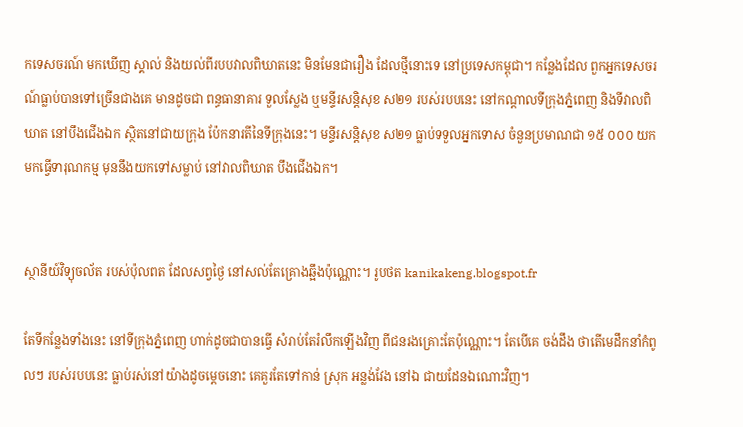កទេសចរណ៍ មកឃើញ ស្គាល់ និងយល់ពីរបបវាលពិឃាតនេះ មិនមែនជារឿង ដែលថ្មីនោះទេ នៅប្រទេសកម្ពុជា។ កន្លែងដែល ពួកអ្នកទេសចរណ៍ធ្លាប់បានទៅច្រើនជាងគេ មានដូចជា ពន្ធធានាគារ ទួលស្លែង ឬមន្ទីរសន្តិសុខ ស២១ របស់របបនេះ នៅកណ្ដាលទីក្រុងភ្នំពេញ និងទីវាលពិឃាត នៅបឹងជើងឯក ស្ថិតនៅជាយក្រុង ប៉ែកនារតីនៃទីក្រុងនេះ។ មន្ទីរសន្តិសុខ ស២១ ធ្លាប់ទទួលអ្នកទោស ចំនួនប្រមាណជា ១៥ ០០០ យកមកធ្វើទារុណកម្ម មុននឹងយកទៅសម្លាប់ នៅវាលពិឃាត បឹងជើងឯក។


ស្ថានីយ៍វិទ្យុចល័ត របស់ប៉ុលពត ដែលសព្វថ្ងៃ នៅសល់តែគ្រោងឆ្អឹងប៉ុណ្ណោះ។ រូបថត kanikakeng.blogspot.fr

តែទីកន្លែងទាំងនេះ នៅទីក្រុងភ្នំពេញ ហាក់ដូចជាបានធ្វើ សំរាប់តែរំលឹកឡើងវិញ ពីជនរងគ្រោះតែប៉ុណ្ណោះ។ តែបើគេ ចង់ដឹង ថាតើមេដឹកនាំកំពូលៗ របស់របបនេះ ធ្លាប់រស់នៅយ៉ាងដូចម្ដេចនោះ គេគួរតែទៅកាន់ ស្រុក អន្លង់វែង នៅឯ ជាយដែនឯណោះវិញ។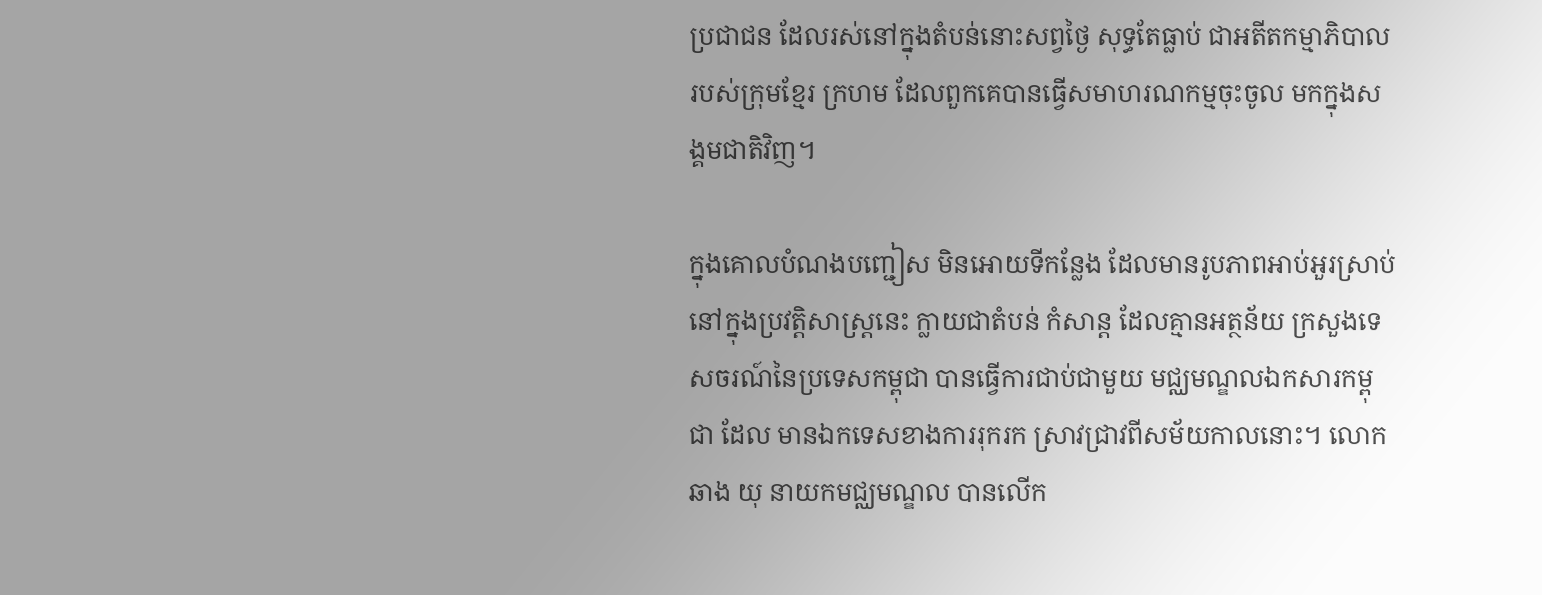ប្រជាជន ដែលរស់នៅក្នុងតំបន់នោះសព្វថ្ងៃ សុទ្ធតែធ្លាប់ ជាអតីតកម្មាភិបាល របស់ក្រុមខ្មែរ ក្រហម ដែលពួកគេបានធ្វើសមាហរណកម្មចុះចូល មកក្នុងសង្គមជាតិវិញ។

ក្នុងគោលបំណងបញ្ជៀស មិនអោយទីកន្លែង ដែលមានរូបភាពអាប់អួរស្រាប់ នៅក្នុងប្រវត្តិសាស្ត្រនេះ ក្លាយជាតំបន់ កំសាន្ដ ដែលគ្មានអត្ថន័យ ក្រសួងទេសចរណ៍នៃប្រទេសកម្ពុជា បានធ្វើការជាប់ជាមួយ មជ្ឈមណ្ឌលឯកសារកម្ពុជា ដែល មានឯកទេសខាងការរុករក ស្រាវជ្រាវពីសម័យកាលនោះ។ លោក ឆាង យុ នាយកមជ្ឈមណ្ឌល បានលើក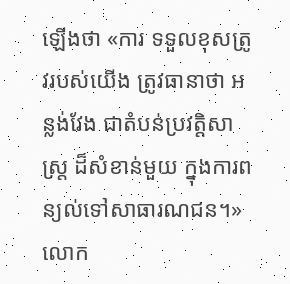ឡើងថា «ការ ទទួលខុសត្រូវរបស់យើង ត្រូវធានាថា អន្លង់វែង ជាតំបន់ប្រវត្តិសាស្រ្ត ដ៏សំខាន់មួយ ក្នុងការពន្យល់ទៅសាធារណជន។» លោក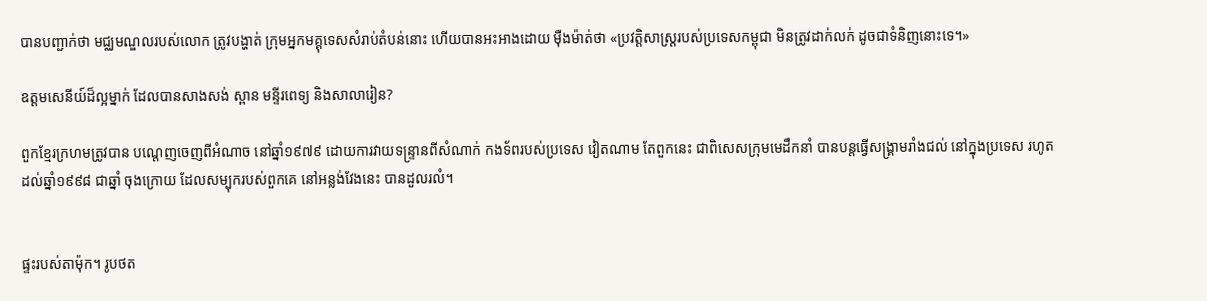បានបញ្ជាក់ថា មជ្ឈមណ្ឌលរបស់លោក ត្រូវបង្ហាត់ ក្រុមអ្នកមគ្គុទេសសំរាប់តំបន់នោះ ហើយបានអះអាងដោយ ម៉ឺងម៉ាត់ថា «ប្រវត្តិសាស្រ្ដរបស់ប្រទេសកម្ពុជា មិនត្រូវដាក់លក់ ដូចជាទំនិញនោះទេ។»

ឧត្តមសេនីយ៍ដ៏ល្អម្នាក់ ដែលបានសាងសង់ ស្ពាន មន្ទីរពេទ្យ និងសាលារៀន?

ពួកខ្មែរក្រហមត្រូវបាន បណ្ដេញចេញពីអំណាច នៅឆ្នាំ១៩៧៩ ដោយការវាយទន្ទ្រានពីសំណាក់ កងទ័ពរបស់ប្រទេស វៀតណាម តែពួកនេះ ជាពិសេសក្រុមមេដឹកនាំ បានបន្តធ្វើសង្គ្រាមរាំងជល់ នៅក្នុងប្រទេស រហូតដល់ឆ្នាំ១៩៩៨ ជាឆ្នាំ ចុងក្រោយ ដែលសម្បុករបស់ពួកគេ នៅអន្លង់វែងនេះ បានដួលរលំ។


ផ្ទះរបស់តាម៉ុក។ រូបថត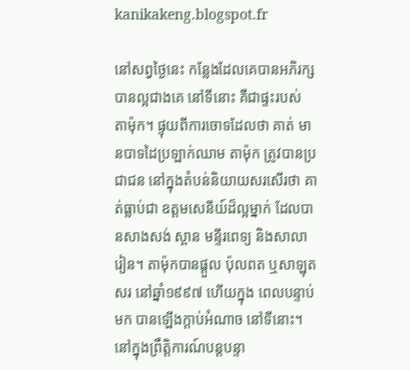kanikakeng.blogspot.fr

នៅសព្វថ្ងៃនេះ កន្លែងដែលគេបានអភិរក្សបានល្អជាងគេ នៅទីនោះ គឺជាផ្ទះរបស់ តាម៉ុក។ ផ្ទុយពីការចោទដែលថា គាត់ មានបាទដៃប្រឡាក់ឈាម តាម៉ុក ត្រូវបានប្រជាជន នៅក្នុងតំបន់និយាយសរសើរថា គាត់ធ្លាប់ជា ឧត្តមសេនីយ៍ដ៏ល្អម្នាក់ ដែលបានសាងសង់ ស្ពាន មន្ទីរពេទ្យ និងសាលារៀន។ តាម៉ុកបានផ្ដួល ប៉ុលពត ឬសាឡុតសរ នៅឆ្នាំ១៩៩៧ ហើយក្នុង ពេលបន្ទាប់មក បានឡើងក្ដាប់អំណាច នៅទីនោះ។ នៅក្នុងព្រឹត្តិការណ៍បន្តបន្ទា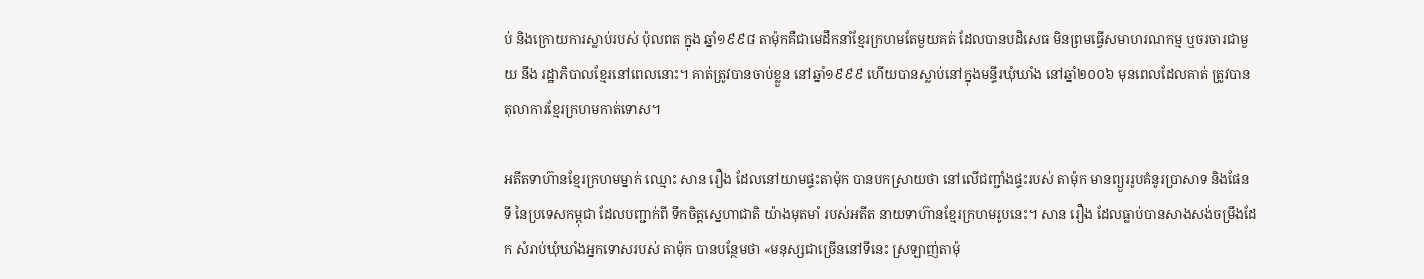ប់ និងក្រោយការស្លាប់របស់ ប៉ុលពត ក្នុង ឆ្នាំ១៩៩៨ តាម៉ុកគឺជាមេដឹកនាំខ្មែរក្រហមតែមួយគត់ ដែលបានបដិសេធ មិនព្រមធ្វើសមាហរណកម្ម ឬចរចារជាមួយ នឹង រដ្ឋាភិបាលខ្មែរនៅពេលនោះ។ គាត់ត្រូវបានចាប់ខ្លួន នៅឆ្នាំ១៩៩៩ ហើយបានស្លាប់នៅក្នុងមន្ទីរឃុំឃាំង នៅឆ្នាំ២០០៦ មុនពេលដែលគាត់ ត្រូវបានតុលាការខ្មែរក្រហមកាត់ទោស។

អតីតទាហ៊ានខ្មែរក្រហមម្នាក់ ឈ្មោះ សាន រឿង ដែលនៅយាមផ្ទះតាម៉ុក បានបកស្រាយថា នៅលើជញ្ជាំងផ្ទះរបស់ តាម៉ុក មានព្យួររូបគំនូរប្រាសាទ និងផែនទី នៃប្រទេសកម្ពុជា ដែលបញ្ជាក់ពី ទឹកចិត្តស្នេហាជាតិ យ៉ាងមុតមាំ របស់អតីត នាយទាហ៊ានខ្មែរក្រហមរូបនេះ។ សាន រឿង ដែលធ្លាប់បានសាងសង់ចម្រឹងដែក សំរាប់ឃុំឃាំងអ្នកទោសរបស់ តាម៉ុក បានបន្ថែមថា «មនុស្សជាច្រើននៅទីនេះ ស្រឡាញ់តាម៉ុ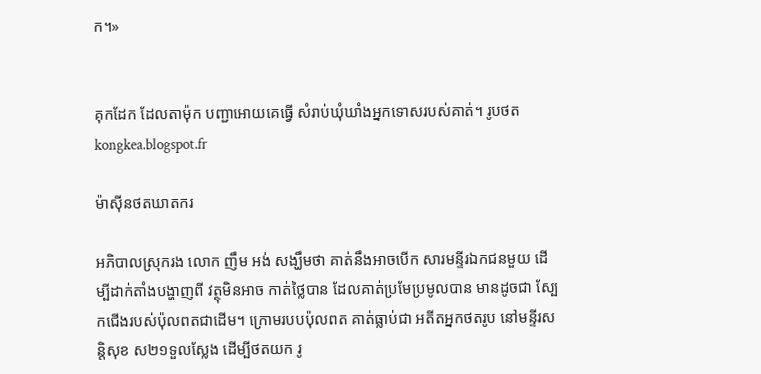ក។»


គុកដែក ដែលតាម៉ុក បញ្ជាអោយគេធ្វើ សំរាប់ឃុំឃាំងអ្នកទោសរបស់គាត់។ រូបថត kongkea.blogspot.fr

ម៉ាស៊ីនថតឃាតករ

អភិបាលស្រុករង លោក ញឹម អង់ សង្ឃឹមថា គាត់នឹងអាចបើក សារមន្ទីរឯកជនមួយ ដើម្បីដាក់តាំងបង្ហាញពី វត្ថុមិនអាច កាត់ថ្លៃបាន ដែលគាត់ប្រមែប្រមូលបាន មានដូចជា ស្បែកជើងរបស់ប៉ុលពតជាដើម។ ក្រោមរបបប៉ុលពត គាត់ធ្លាប់ជា អតីតអ្នកថតរូប នៅមន្ទីរសន្តិសុខ ស២១ទួលស្លែង ដើម្បីថតយក រូ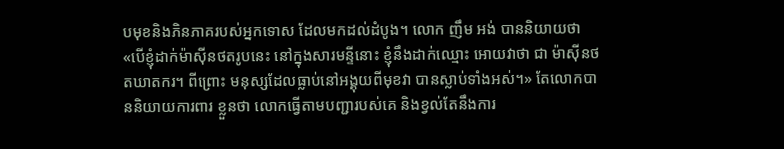បមុខនិងភិនភាគរបស់អ្នកទោស ដែលមកដល់ដំបូង។ លោក ញឹម អង់ បាននិយាយថា «បើខ្ញុំដាក់ម៉ាស៊ីនថតរូបនេះ នៅក្នុងសារមន្ទីនោះ ខ្ញុំនឹងដាក់ឈ្មោះ អោយវាថា ជា ម៉ាស៊ីនថតឃាតករ។ ពីព្រោះ មនុស្សដែលធ្លាប់នៅអង្គុយពីមុខវា បានស្លាប់ទាំងអស់។» តែលោកបាននិយាយការពារ ខ្លួនថា លោកធ្វើតាមបញ្ជារបស់គេ និងខ្វល់តែនឹងការ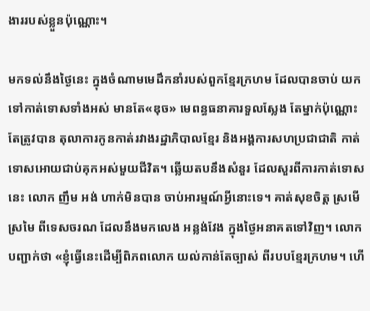ងាររបស់ខ្លួនប៉ុណ្ណោះ។

មកទល់នឹងថ្ងៃនេះ ក្នុងចំណាមមេដឹកនាំរបស់ពួកខ្មែរក្រហម ដែលបានចាប់ យកទៅកាត់ទោសទាំងអស់ មានតែ«ឌុច» មេពន្ធធនាគារទួលស្លែង តែម្នាក់ប៉ុណ្ណោះតែត្រូវបាន តុលាការកូនកាត់រវាងរដ្ឋាភិបាលខ្មែរ និងអង្គការសហប្រជាជាតិ កាត់ទោសអោយជាប់គុកអស់មួយជីវិត។ ឆ្លើយតបនឹងសំនួរ ដែលសួរពីការកាត់ទោសនេះ លោក ញឹម អង់ ហាក់មិនបាន ចាប់អារម្មណ៍អ្វីនោះទេ។ គាត់សុខចិត្ត ស្រមើស្រមៃ ពីទេសចរណ ដែលនឹងមកលេង អន្លង់វែង ក្នុងថ្ងៃអនាគតទៅវិញ។ លោកបញ្ជាក់ថា «ខ្ញុំធ្វើនេះដើម្បីពិភពលោក យល់កាន់តែច្បាស់ ពីរបបខ្មែរក្រហម។ ហើ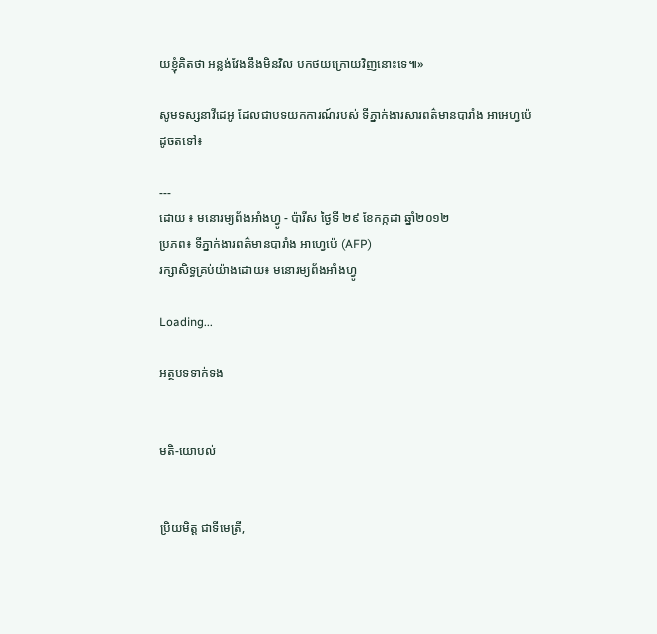យខ្ញុំគិតថា អន្លង់វែងនឹងមិនវិល បកថយក្រោយវិញនោះទេ៕»

សូមទស្សនាវីដេអូ ដែលជាបទយកការណ៍របស់ ទីភ្នាក់ងារសារពត៌មានបារាំង អាអេហ្វប៉េ ដូចតទៅ៖

---
ដោយ ៖ មនោរម្យព័ងអាំងហ្វូ - ប៉ារីស ថ្ងៃទី ២៩ ខែកក្កដា ឆ្នាំ២០១២
ប្រភព៖ ទីភ្នាក់ងារពត៌មានបារាំង អាហ្វេប៉េ (AFP)
រក្សាសិទ្ធគ្រប់យ៉ាងដោយ៖ មនោរម្យព័ងអាំងហ្វូ

Loading...

អត្ថបទទាក់ទង


មតិ-យោបល់


ប្រិយមិត្ត ជាទីមេត្រី,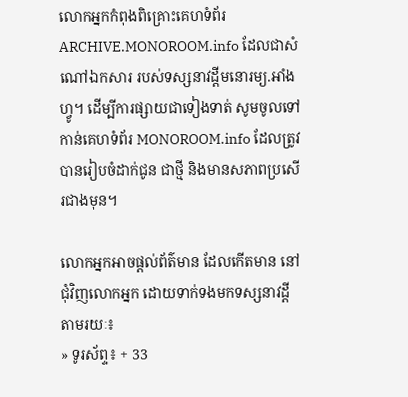លោកអ្នកកំពុងពិគ្រោះគេហទំព័រ ARCHIVE.MONOROOM.info ដែលជាសំណៅឯកសារ របស់ទស្សនាវដ្ដីមនោរម្យ.អាំងហ្វូ។ ដើម្បីការផ្សាយជាទៀងទាត់ សូមចូលទៅកាន់គេហទំព័រ MONOROOM.info ដែលត្រូវបានរៀបចំដាក់ជូន ជាថ្មី និងមានសភាពប្រសើរជាងមុន។

លោកអ្នកអាចផ្ដល់ព័ត៌មាន ដែលកើតមាន នៅជុំវិញលោកអ្នក ដោយទាក់ទងមកទស្សនាវដ្ដី តាមរយៈ៖
» ទូរស័ព្ទ៖ + 33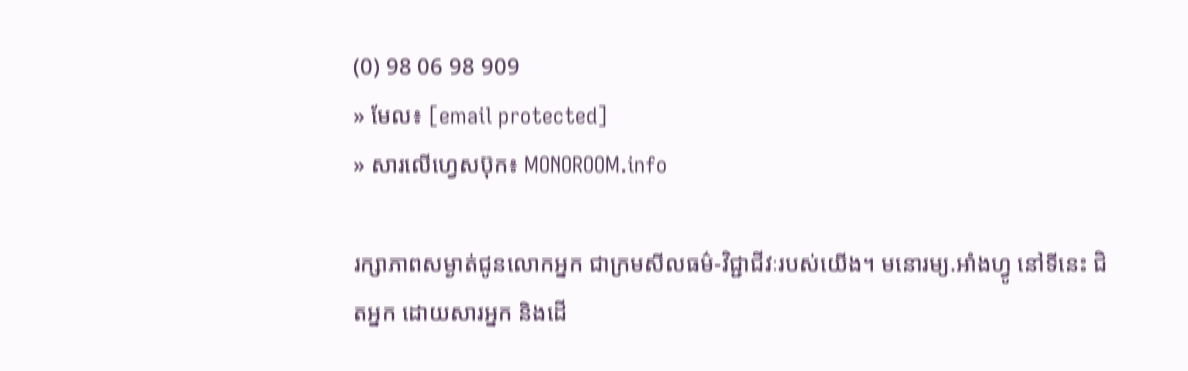(0) 98 06 98 909
» មែល៖ [email protected]
» សារលើហ្វេសប៊ុក៖ MONOROOM.info

រក្សាភាពសម្ងាត់ជូនលោកអ្នក ជាក្រមសីលធម៌-វិជ្ជាជីវៈរបស់យើង។ មនោរម្យ.អាំងហ្វូ នៅទីនេះ ជិតអ្នក ដោយសារអ្នក និងដើ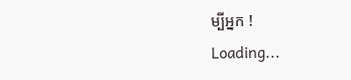ម្បីអ្នក !
Loading...